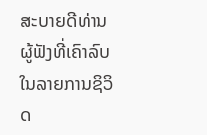ສະບາຍດີທ່ານຜູ້ຟັງທີ່ເຄົາລົບ ໃນລາຍການຊິວິດ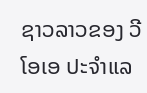ຊາວລາວຂອງ ວີໂອເອ ປະຈຳແລ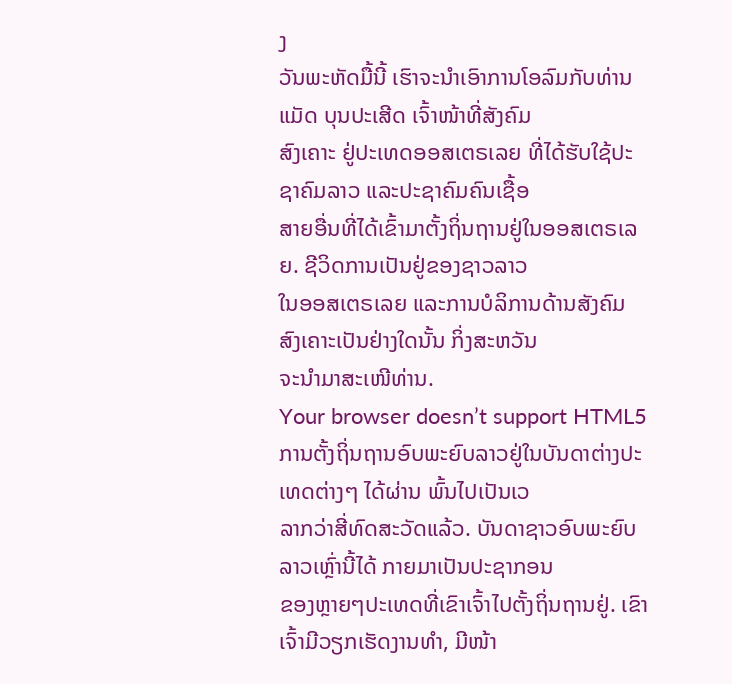ງ
ວັນພະຫັດມື້ນີ້ ເຮົາຈະນຳເອົາການໂອລົມກັບທ່ານແມັດ ບຸນປະເສີດ ເຈົ້າໜ້າທີ່ສັງຄົມ
ສົງເຄາະ ຢູ່ປະເທດອອສເຕຣເລຍ ທີ່ໄດ້ຮັບໃຊ້ປະຊາຄົມລາວ ແລະປະຊາຄົມຄົນເຊື້ອ
ສາຍອື່ນທີ່ໄດ້ເຂົ້າມາຕັ້ງຖິ່ນຖານຢູ່ໃນອອສເຕຣເລຍ. ຊີວິດການເປັນຢູ່ຂອງຊາວລາວ
ໃນອອສເຕຣເລຍ ແລະການບໍລິການດ້ານສັງຄົມ ສົງເຄາະເປັນຢ່າງໃດນັ້ນ ກິ່ງສະຫວັນ
ຈະນຳມາສະເໜີທ່ານ.
Your browser doesn’t support HTML5
ການຕັ້ງຖິ່ນຖານອົບພະຍົບລາວຢູ່ໃນບັນດາຕ່າງປະເທດຕ່າງໆ ໄດ້ຜ່ານ ພົ້ນໄປເປັນເວ
ລາກວ່າສີ່ທົດສະວັດແລ້ວ. ບັນດາຊາວອົບພະຍົບລາວເຫຼົ່ານີ້ໄດ້ ກາຍມາເປັນປະຊາກອນ
ຂອງຫຼາຍໆປະເທດທີ່ເຂົາເຈົ້າໄປຕັ້ງຖິ່ນຖານຢູ່. ເຂົາເຈົ້າມີວຽກເຮັດງານທຳ, ມີໜ້າ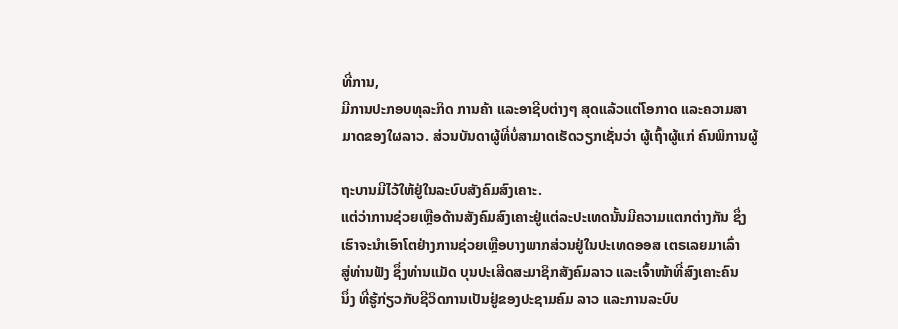ທີ່ການ,
ມີການປະກອບທຸລະກິດ ການຄ້າ ແລະອາຊີບຕ່າງໆ ສຸດແລ້ວແຕ່ໂອກາດ ແລະຄວາມສາ
ມາດຂອງໃຜລາວ. ສ່ວນບັນດາຜູ້ທີ່ບໍ່ສາມາດເຮັດວຽກເຊັ່ນວ່າ ຜູ້ເຖົ້າຜູ້ແກ່ ຄົນພິການຜູ້

ຖະບານມີໄວ້ໃຫ້ຢູ່ໃນລະບົບສັງຄົມສົງເຄາະ.
ແຕ່ວ່າການຊ່ວຍເຫຼືອດ້ານສັງຄົມສົງເຄາະຢູ່ແຕ່ລະປະເທດນັ້ນມີຄວາມແຕກຕ່າງກັນ ຊຶ່ງ
ເຮົາຈະນຳເອົາໂຕຢ່າງການຊ່ວຍເຫຼືອບາງພາກສ່ວນຢູ່ໃນປະເທດອອສ ເຕຣເລຍມາເລົ່າ
ສູ່ທ່ານຟັງ ຊຶ່ງທ່ານແມັດ ບຸນປະເສີດສະມາຊິກສັງຄົມລາວ ແລະເຈົ້າໜ້າທີ່ສົງເຄາະຄົນ
ນຶ່ງ ທີ່ຮູ້ກ່ຽວກັບຊີວິດການເປັນຢູ່ຂອງປະຊາມຄົມ ລາວ ແລະການລະບົບ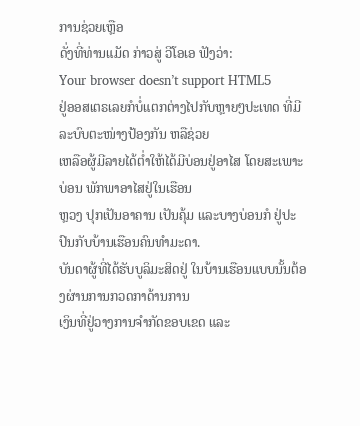ການຊ່ວຍເຫຼືອ
ດັ່ງທີ່ທ່ານແມັດ ກ່າວສູ່ ວີໂອເອ ຟັງວ່າ:
Your browser doesn’t support HTML5
ຢູ່ອອສເຕຣເລຍກໍບໍ່ແຕກຕ່າງໄປກັບຫຼາຍໆປະເທດ ທີ່ມີລະບົບຕະໜ່າງປ້ອງກັນ ຫລືຊ່ວຍ
ເຫລືອຜູ້ມີລາຍໄດ້ຕໍ່າໃຫ້ໄດ້ມີບ່ອນຢູ່ອາໄສ ໂດຍສະເພາະບ່ອນ ພັກພາອາໄສຢູ່ໃນເຮືອນ
ຫຼວງ ປຸກເປັນອາຄານ ເປັນຄຸ້ມ ແລະບາງບ່ອນກໍ ຢູ່ປະປົນກັບບ້ານເຮືອນຄົນທຳມະດາ.
ບັນດາຜູ້ທີ່ໄດ້ຮັບບູລິມະສິດຢູ່ ໃນບ້ານເຮືອນແບບນັ້ນຕ້ອງຜ່ານການກວດກາດ້ານການ
ເງິນທີ່ຢູ່ວາງການຈຳກັດຂອບເຂດ ແລະ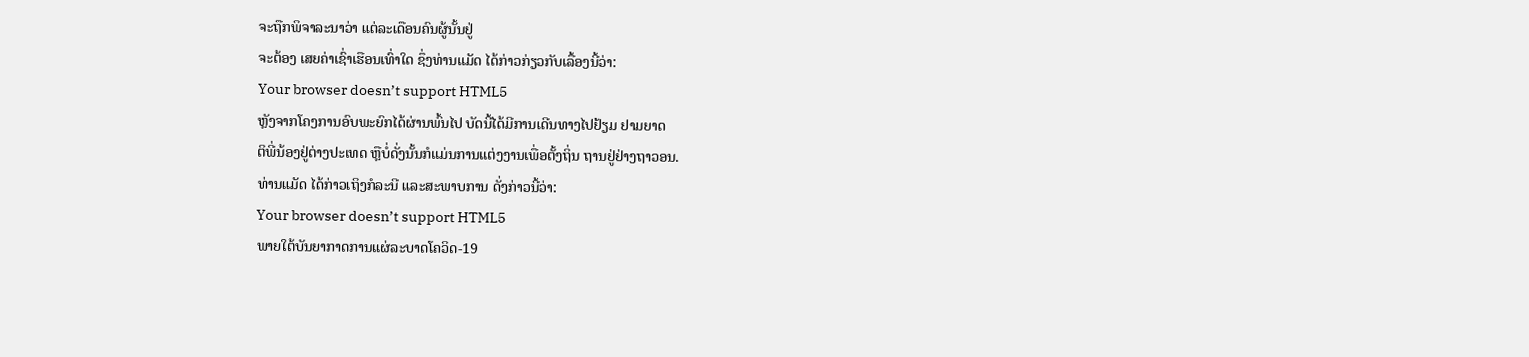ຈະຖືກພິຈາລະນາວ່າ ແຕ່ລະເດືອນຄົນຜູ້ນັ້ນຢູ່
ຈະຕ້ອງ ເສຍຄ່າເຊົ່າເຮືອນເທົ່າໃດ ຊຶ່ງທ່ານແມັດ ໄດ້ກ່າວກ່ຽວກັບເລື້ອງນີ້ວ່າ:
Your browser doesn’t support HTML5
ຫຼັງຈາກໂຄງການອົບພະຍົກໄດ້ຜ່ານພົ້ນໄປ ບັດນີ້ໄດ້ມີການເດີນທາງໄປຢ້ຽມ ຢາມຍາດ
ຕິພີ່ນ້ອງຢູ່ຕ່າງປະເທດ ຫຼືບໍ່ດັ່ງນັ້ນກໍແມ່ນການແຕ່ງງານເພື່ອຕັ້ງຖິ່ນ ຖານຢູ່ຢ່າງຖາວອນ.
ທ່ານແມັດ ໄດ້ກ່າວເຖິງກໍລະນີ ແລະສະພາບການ ດັ່ງກ່າວນີ້ວ່າ:
Your browser doesn’t support HTML5
ພາຍໃຕ້ບັນຍາກາດການແຜ່ລະບາດໂຄວິດ-19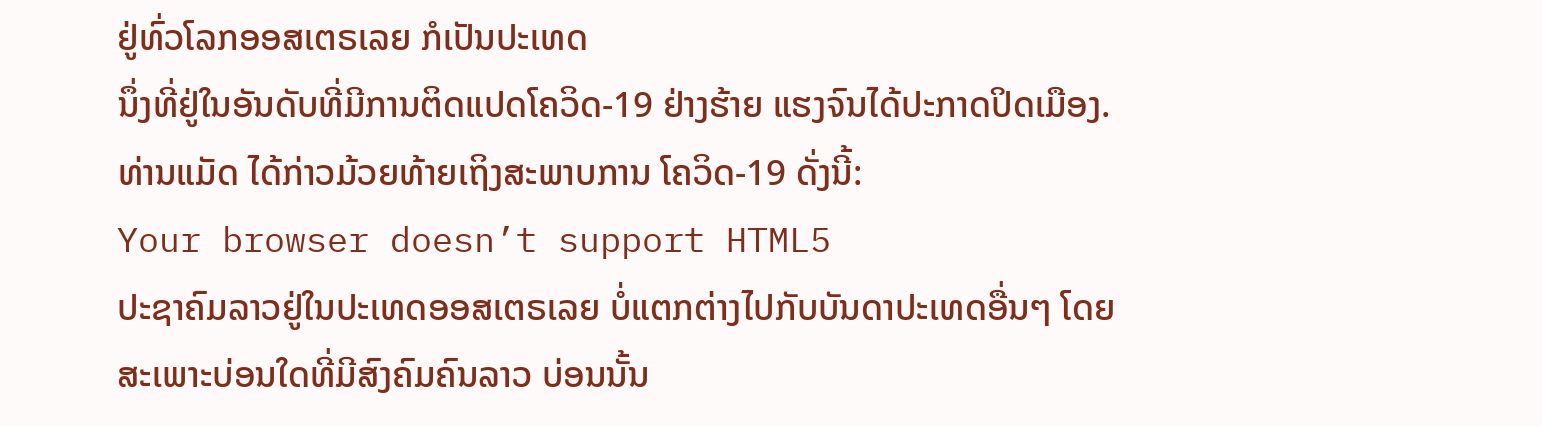ຢູ່ທົ່ວໂລກອອສເຕຣເລຍ ກໍເປັນປະເທດ
ນຶ່ງທີ່ຢູ່ໃນອັນດັບທີ່ມີການຕິດແປດໂຄວິດ-19 ຢ່າງຮ້າຍ ແຮງຈົນໄດ້ປະກາດປິດເມືອງ.
ທ່ານແມັດ ໄດ້ກ່າວມ້ວຍທ້າຍເຖິງສະພາບການ ໂຄວິດ-19 ດັ່ງນີ້:
Your browser doesn’t support HTML5
ປະຊາຄົມລາວຢູ່ໃນປະເທດອອສເຕຣເລຍ ບໍ່ແຕກຕ່າງໄປກັບບັນດາປະເທດອື່ນໆ ໂດຍ
ສະເພາະບ່ອນໃດທີ່ມີສົງຄົມຄົນລາວ ບ່ອນນັ້ນ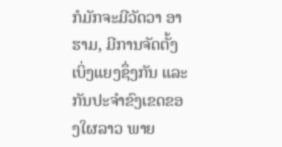ກໍມັກຈະມີວັດວາ ອາຮາມ, ມີການຈັດຕັ້ງ
ເບິ່ງແຍງຊຶ່ງກັນ ແລະກັນປະຈຳຂົງເຂດຂອງໃຜລາວ ພາຍ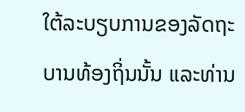ໃຕ້ລະບຽບການຂອງລັດຖະ
ບານທ້ອງຖິ່ນນັ້ນ ແລະທ່ານ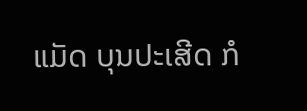ແມັດ ບຸນປະເສີດ ກໍ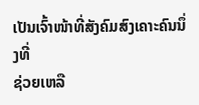ເປັນເຈົ້າໜ້າທີ່ສັງຄົມສົງເຄາະຄົນນຶ່ງທີ່
ຊ່ວຍເຫລື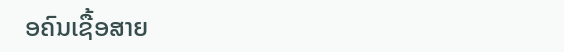ອຄົນເຊື້ອສາຍ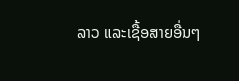ລາວ ແລະເຊື້ອສາຍອື່ນໆ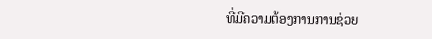ທີ່ມີຄວາມຕ້ອງການການຊ່ວຍ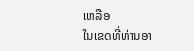ເຫລືອ
ໃນເຂດທີ່ທ່ານອາ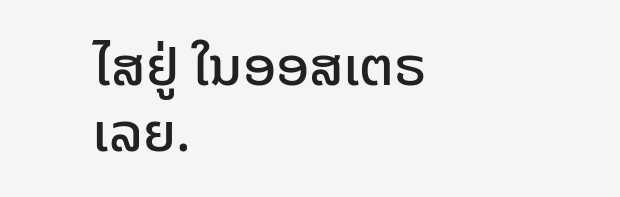ໄສຢູ່ ໃນອອສເຕຣເລຍ.